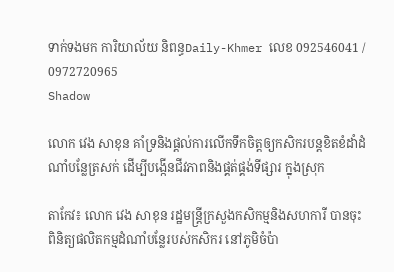ទាក់ទងមក ការិយាល័យ និពន្ធDaily-Khmer លេខ 092546041 / 0972720965
Shadow

លោក វេង សាខុន គាំទ្រនិងផ្ដល់ការលើកទឹកចិត្ដឲ្យកសិករបន្ដខិតខំដាំដំណាំបន្លែត្រសក់ ដើម្បីបង្កើនជីវភាពនិងផ្គត់ផ្គង់ទីផ្សារ ក្នុងស្រុក

តាកែវ៖ លោក វេង សាខុន រដ្ឋមន្ត្រីក្រសួងកសិកម្មនិងសហការី បានចុះពិនិត្យផលិតកម្មដំណាំបន្លែរបស់កសិករ នៅភូមិចំប៉ា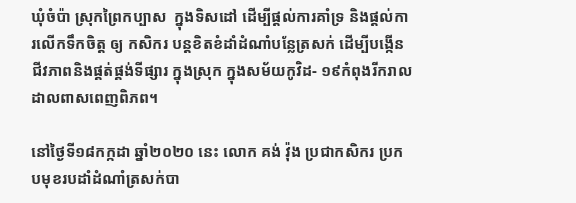ឃុំចំប៉ា ស្រុកព្រៃកប្បាស  ក្នុងទិសដៅ ដើម្បីផ្ដល់ការគាំទ្រ និងផ្ដល់ការលើកទឹកចិត្ដ ឲ្យ កសិករ បន្ដខិតខំដាំដំណាំបន្លែត្រសក់ ដើម្បីបង្កើនជីវភាពនិងផ្គត់ផ្គង់ទីផ្សារ ក្នុងស្រុក ក្នុងសម័យកូវិដ- ១៩កំពុងរីករាលដាលពាសពេញពិភព។

នៅថ្ងៃទី១៨កក្កដា ឆ្នាំ២០២០ នេះ លោក គង់ វ៉ុង ប្រជាកសិករ ប្រកបមុខរបដាំដំណាំត្រសក់បា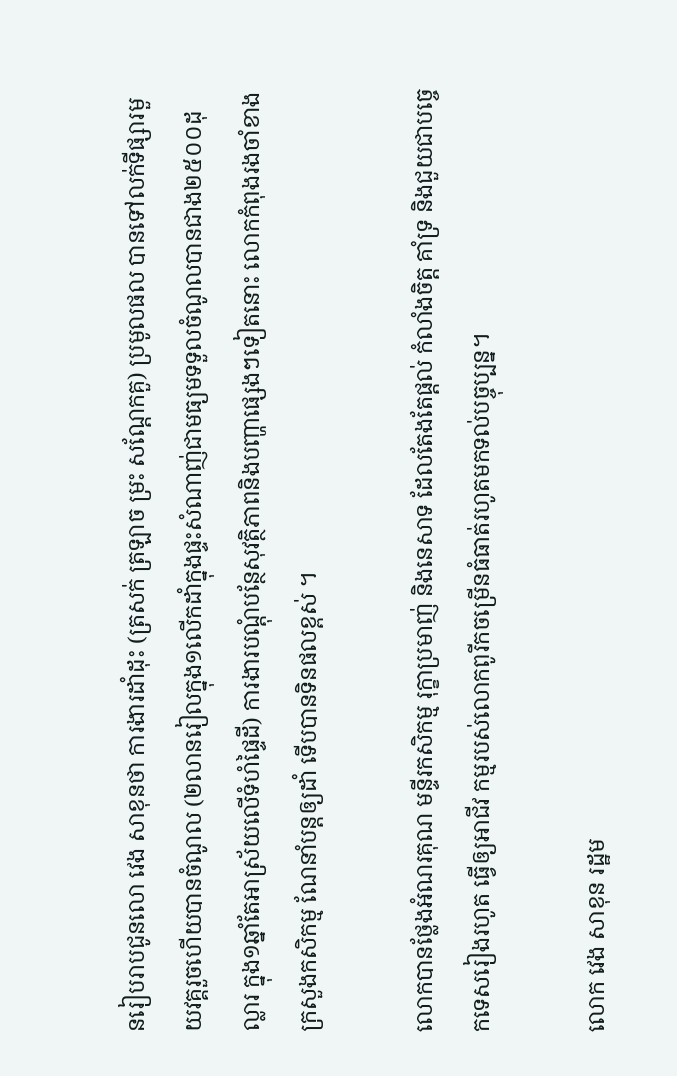នរៀបរាបជូនលោ វេង សាខុនថា ការងារដាំដុះ (ត្រសក់ ត្រឡាច ម្រះ សណ្តែកគួ) ប្រមូលផល បានទៅលក់ទីផ្សារមួយវគ្គរួចហើយបានចំណូល (២លានរៀលក្នុង១លើកដាំក្នុងផ្ទះសំណាញ់ជាមធ្យមទទួលចំណូលបានជាង២៥០០ដុល្លារ ក្នុង១ឆ្នាំតែអាស្រ័យលើទំហំផ្ទៃដី) ការងារបណ្តុំបន្ថែសុវត្ថិភាពនិងបញ្ហាផ្សេងៗទៀតនោះ លោកកំពុងរងចាំខាងក្រសួងកសិកម្ម ណែនាំបន្ដឲ្យដាំ ទើបបានទិនផលខ្ពស់ ។

លោកបានថ្លែងអំណរគុណ មន្ទីរកសិកម្ម រុក្ខាប្រមាញ់ និងនេសាទ ដែលតែងតែផ្តល់ កំលាំងចិត្ត គាំទ្រ និងជួយជាបច្ចេកទេសរៀងរហូត ធ្វើឲ្យអាជីវ កម្មរបស់លោកពូរីកចម្រើនធំធាត់រហូតមកទល់បច្ចុប្បន្ន។

លោក វេង សាខុន រដ្ឋម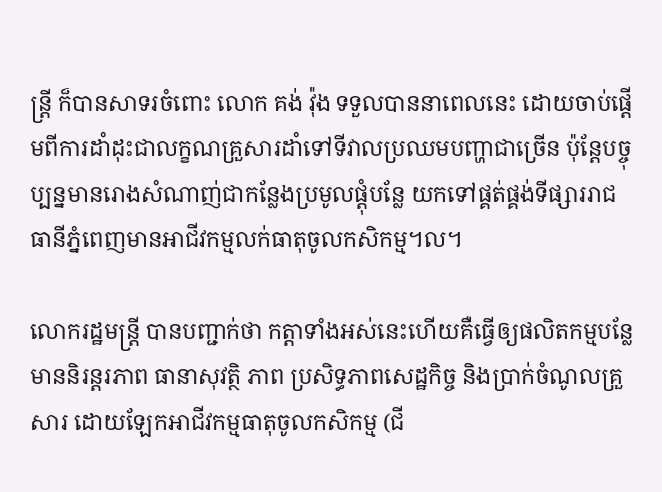ន្ត្រី ក៏បានសាទរចំពោះ លោក គង់ វ៉ុង ទទួលបាននាពេលនេះ ដោយចាប់ផ្តើមពីការដាំដុះជាលក្ខណគ្រួសារដាំទៅទីវាលប្រឈមបញ្ហាជាច្រើន ប៉ុន្តែបច្ចុប្បន្នមានរោងសំណាញ់ជាកន្លែងប្រមូលផ្តុំបន្លែ យកទៅផ្គត់ផ្គង់ទីផ្សាររាជធានីភ្នំពេញមានអាជីវកម្មលក់ធាតុចូលកសិកម្ម។ល។

លោករដ្ឋមន្ត្រី បានបញ្ជាក់ថា កត្តាទាំងអស់នេះហើយគឺធ្វើឲ្យផលិតកម្មបន្លែមាននិរន្តរភាព ធានាសុវត្ថិ ភាព ប្រសិទ្ធភាពសេដ្ឋកិច្ច និងប្រាក់ចំណូលគ្រួសារ ដោយឡែកអាជីវកម្មធាតុចូលកសិកម្ម (ជី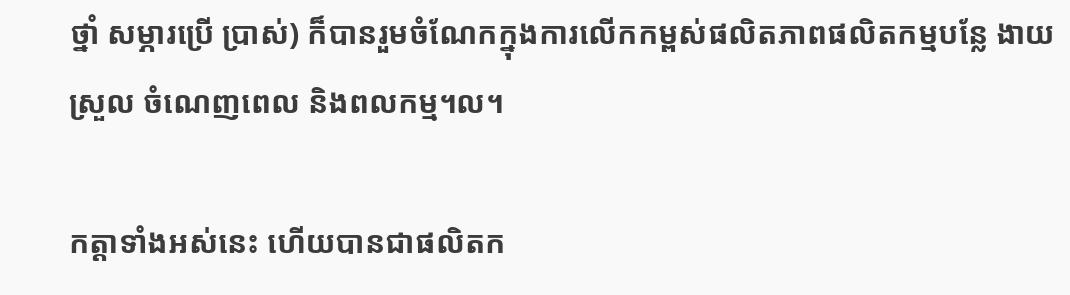ថ្នាំ សម្ភារប្រើ ប្រាស់) ក៏បានរួមចំណែកក្នុងការលើកកម្ពស់ផលិតភាពផលិតកម្មបន្លែ ងាយស្រួល ចំណេញពេល និងពលកម្ម។ល។

កត្តាទាំងអស់នេះ ហើយបានជាផលិតក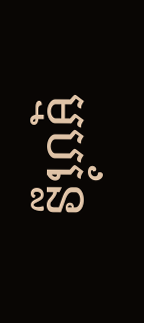ម្មបន្លែ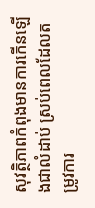សុវត្ថិភាពកំពុងមានការកើនឡើងជាលំដាប់ ស្រប់ពេលដែលតម្រូវការ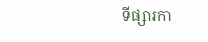ទីផ្សារកា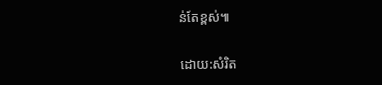ន់តែខ្ពស់៕

ដោយ:សំរិត